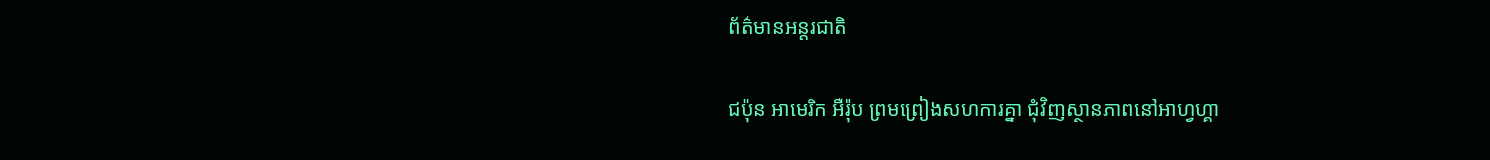ព័ត៌មានអន្តរជាតិ

ជប៉ុន អាមេរិក អឺរ៉ុប ព្រមព្រៀងសហការគ្នា ជុំវិញស្ថានភាពនៅអាហ្វហ្គា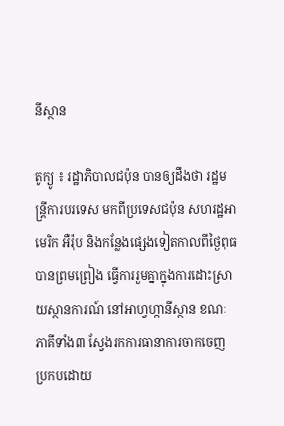នីស្ថាន

តូក្យូ ៖ រដ្ឋាភិបាលជប៉ុន បានឲ្យដឹងថា រដ្ឋមន្ត្រីការបរទេស មកពីប្រទេសជប៉ុន សហរដ្ឋអាមេរិក អឺរ៉ុប និងកន្លែងផ្សេងទៀតកាលពីថ្ងៃពុធ បានព្រមព្រៀង ធ្វើការរួមគ្នាក្នុងការដោះស្រាយស្ថានការណ៍ នៅអាហ្វហ្កានីស្ថាន ខណៈភាគីទាំង៣ ស្វែងរកការធានាការចាកចេញ ប្រកបដោយ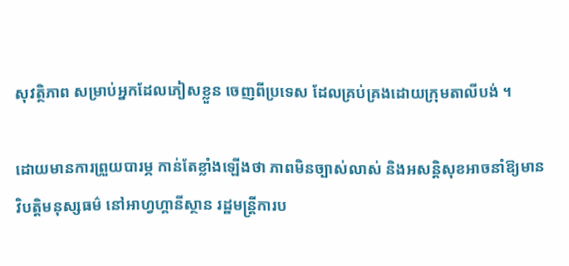សុវត្ថិភាព សម្រាប់អ្នកដែលភៀសខ្លួន ចេញពីប្រទេស ដែលគ្រប់គ្រងដោយក្រុមតាលីបង់ ។

ដោយមានការព្រួយបារម្ភ កាន់តែខ្លាំងឡើងថា ភាពមិនច្បាស់លាស់ និងអសន្តិសុខអាចនាំឱ្យមានវិបត្តិមនុស្សធម៌ នៅអាហ្វហ្គានីស្ថាន រដ្ឋមន្ត្រីការប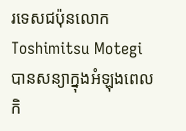រទេសជប៉ុនលោក Toshimitsu Motegi បានសន្យាក្នុងអំឡុងពេលកិ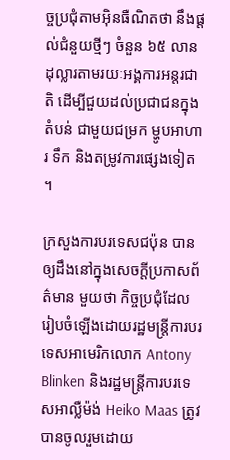ច្ចប្រជុំតាមអ៊ិនធឺណិតថា នឹងផ្តល់ជំនួយថ្មីៗ ចំនួន ៦៥ លានដុល្លារតាមរយៈអង្គការអន្តរជាតិ ដើម្បីជួយដល់ប្រជាជនក្នុងតំបន់ ជាមួយជម្រក ម្ហូបអាហារ ទឹក និងតម្រូវការផ្សេងទៀត ។

ក្រសួងការបរទេសជប៉ុន បានឲ្យដឹងនៅក្នុងសេចក្តីប្រកាសព័ត៌មាន មួយថា កិច្ចប្រជុំដែលរៀបចំឡើងដោយរដ្ឋមន្ត្រីការបរទេសអាមេរិកលោក Antony Blinken និងរដ្ឋមន្ត្រីការបរទេសអាល្លឺម៉ង់ Heiko Maas ត្រូវបានចូលរួមដោយ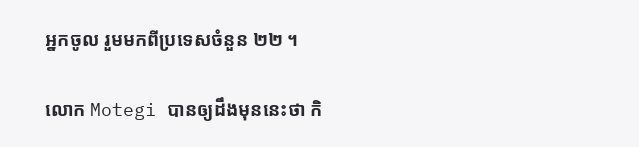អ្នកចូល រួមមកពីប្រទេសចំនួន ២២ ។

លោក Motegi បានឲ្យដឹងមុននេះថា កិ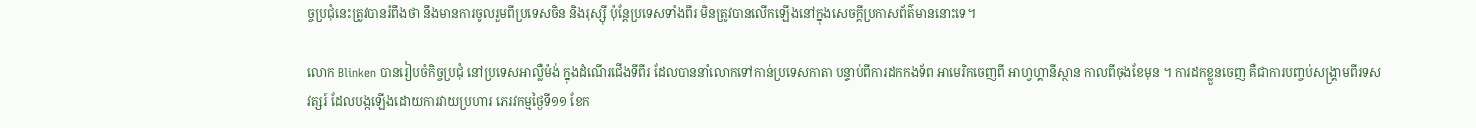ច្ចប្រជុំនេះត្រូវបានរំពឹងថា នឹងមានការចូលរួមពីប្រទេសចិន និងរុស្ស៊ី ប៉ុន្តែប្រទេសទាំងពីរ មិនត្រូវបានលើកឡើងនៅក្នុងសេចក្តីប្រកាសព័ត៌មាននោះទេ។

លោក Blinken បានរៀបចំកិច្ចប្រជុំ នៅប្រទេសអាល្លឺម៉ង់ ក្នុងដំណើរជើងទីពីរ ដែលបាននាំលោកទៅកាន់ប្រទេសកាតា បន្ទាប់ពីការដកកងទ័ព អាមេរិកចេញពី អាហ្វហ្គានីស្ថាន កាលពីចុងខែមុន ។ ការដកខ្លួនចេញ គឺជាការបញ្ចប់សង្គ្រាមពីរទសវត្សរ៍ ដែលបង្កឡើងដោយការវាយប្រហារ ភេរវកម្មថ្ងៃទី១១ ខែក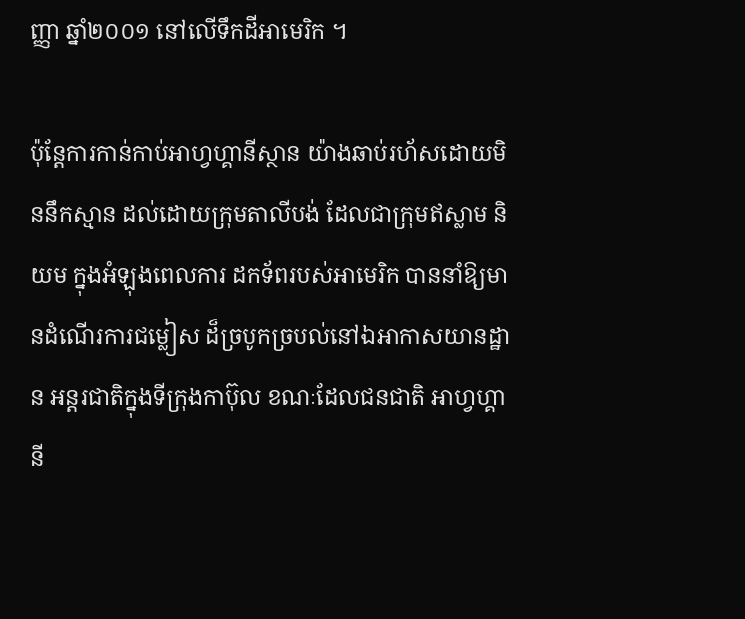ញ្ញា ឆ្នាំ២០០១ នៅលើទឹកដីអាមេរិក ។

ប៉ុន្តែការកាន់កាប់អាហ្វហ្គានីស្ថាន យ៉ាងឆាប់រហ័សដោយមិននឹកស្មាន ដល់ដោយក្រុមតាលីបង់ ដែលជាក្រុមឥស្លាម និយម ក្នុងអំឡុងពេលការ ដកទ័ពរបស់អាមេរិក បាននាំឱ្យមានដំណើរការជម្លៀស ដ៏ច្របូកច្របល់នៅឯអាកាសយានដ្ឋាន អន្តរជាតិក្នុងទីក្រុងកាប៊ុល ខណៈដែលជនជាតិ អាហ្វហ្គានី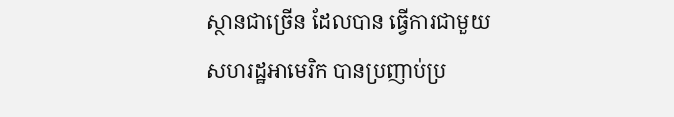ស្ថានជាច្រើន ដែលបាន ធ្វើការជាមួយ សហរដ្ឋអាមេរិក បានប្រញាប់ប្រ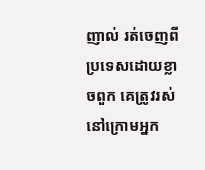ញាល់ រត់ចេញពីប្រទេសដោយខ្លាចពួក គេត្រូវរស់នៅក្រោមអ្នក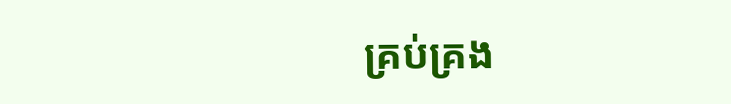គ្រប់គ្រង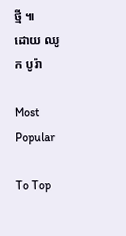ថ្មី ៕
ដោយ ឈូក បូរ៉ា

Most Popular

To Top